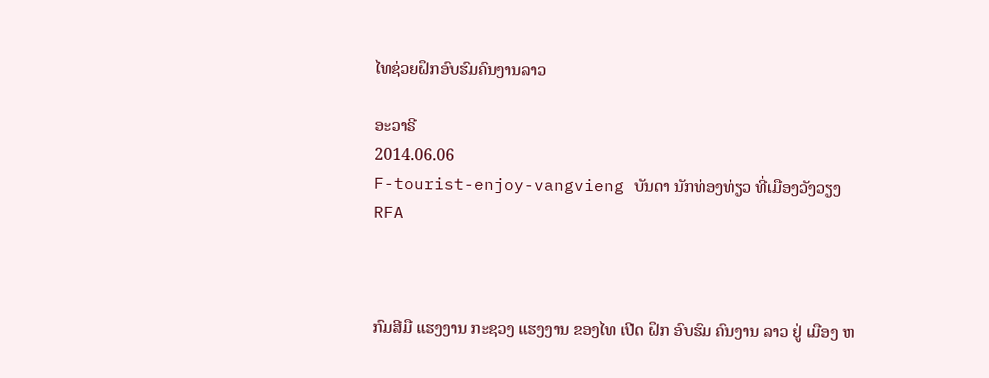ໄທຊ່ວຍຝຶກອົບຮົມຄົນງານລາວ

ອະວາຣີ
2014.06.06
F-tourist-enjoy-vangvieng ບັນດາ ນັກທ່ອງທ່ຽວ ທີ່ເມືອງວັງວຽງ
RFA



ກົມສີມື ແຮງງານ ກະຊວງ ແຮງງານ ຂອງໄທ ເປີດ ຝຶກ ອົບຮົມ ຄົນງານ ລາວ ຢູ່ ເມືອງ ຫ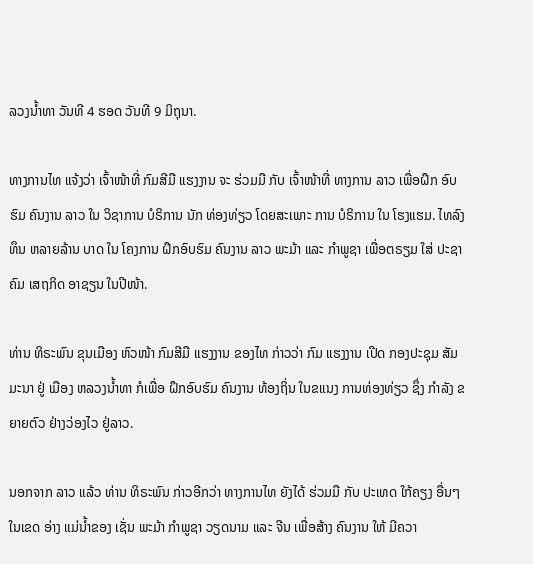ລວງນ້ຳທາ ວັນທີ 4 ຮອດ ວັນທີ 9 ມິຖຸນາ.

ທາງການໄທ ແຈ້ງວ່າ ເຈົ້າໜ້າທີ່ ກົມສີມື ແຮງງານ ຈະ ຮ່ວມມື ກັບ ເຈົ້າໜ້າທີ່ ທາງການ ລາວ ເພື່ອຝຶກ ອົບຮົມ ຄົນງານ ລາວ ໃນ ວິຊາການ ບໍຣິການ ນັກ ທ່ອງທ່ຽວ ໂດຍສະເພາະ ການ ບໍຣິການ ໃນ ໂຮງແຮມ. ໄທລົງທຶນ ຫລາຍລ້ານ ບາດ ໃນ ໂຄງການ ຝຶກອົບຮົມ ຄົນງານ ລາວ ພະມ້າ ແລະ ກຳພູຊາ ເພື່ອຕຣຽມ ໃສ່ ປະຊາຄົມ ເສຖກິດ ອາຊຽນ ໃນປີໜ້າ.

ທ່ານ ທິຣະພົນ ຂຸນເມືອງ ຫົວໜ້າ ກົມສີມື ແຮງງານ ຂອງໄທ ກ່າວວ່າ ກົມ ແຮງງານ ເປີດ ກອງປະຊຸມ ສັມມະນາ ຢູ່ ເມືອງ ຫລວງນ້ຳທາ ກໍເພື່ອ ຝຶກອົບຮົມ ຄົນງານ ທ້ອງຖິ່ນ ໃນຂແນງ ການທ່ອງທ່ຽວ ຊຶ່ງ ກຳລັງ ຂຍາຍຕົວ ຢ່າງວ່ອງໄວ ຢູ່ລາວ.

ນອກຈາກ ລາວ ແລ້ວ ທ່ານ ທິຣະພົນ ກ່າວອີກວ່າ ທາງການໄທ ຍັງໄດ້ ຮ່ວມມື ກັບ ປະເທດ ໃກ້ຄຽງ ອື່ນໆ ໃນເຂດ ອ່າງ ແມ່ນ້ຳຂອງ ເຊັ່ນ ພະມ້າ ກຳພູຊາ ວຽດນາມ ແລະ ຈີນ ເພື່ອສ້າງ ຄົນງານ ໃຫ້ ມີຄວາ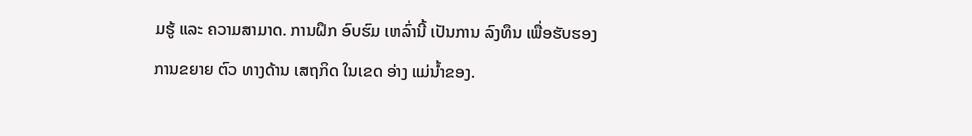ມຮູ້ ແລະ ຄວາມສາມາດ. ການຝຶກ ອົບຮົມ ເຫລົ່ານີ້ ເປັນການ ລົງທຶນ ເພື່ອຮັບຮອງ ການຂຍາຍ ຕົວ ທາງດ້ານ ເສຖກິດ ໃນເຂດ ອ່າງ ແມ່ນ້ຳຂອງ.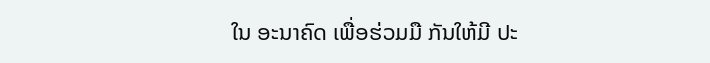ໃນ ອະນາຄົດ ເພື່ອຮ່ວມມື ກັນໃຫ້ມີ ປະ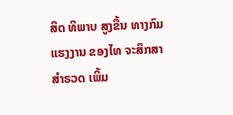ສິດ ທິພາບ ສູງຂື້ນ ທາງກົມ ແຮງງານ ຂອງໄທ ຈະສຶກສາ ສຳຣວດ ເພິ້ມ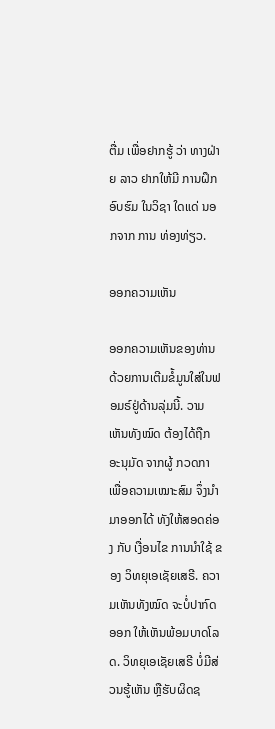ຕື່ມ ເພື່ອຢາກຮູ້ ວ່າ ທາງຝ່າຍ ລາວ ຢາກໃຫ້ມີ ການຝຶກ ອົບຮົມ ໃນວິຊາ ໃດແດ່ ນອກຈາກ ການ ທ່ອງທ່ຽວ.

ອອກຄວາມເຫັນ

ອອກຄວາມເຫັນຂອງທ່ານດ້ວຍການເຕີມຂໍ້ມູນໃສ່ໃນຟອມຣ໌ຢູ່ດ້ານລຸ່ມນີ້. ວາມເຫັນທັງໝົດ ຕ້ອງໄດ້ຖືກ ອະນຸມັດ ຈາກຜູ້ ກວດກາ ເພື່ອຄວາມເໝາະສົມ ຈຶ່ງນໍາມາອອກໄດ້ ທັງໃຫ້ສອດຄ່ອງ ກັບ ເງື່ອນໄຂ ການນຳໃຊ້ ຂອງ ວິທຍຸເອເຊັຍເສຣີ. ຄວາມເຫັນທັງໝົດ ຈະບໍ່ປາກົດອອກ ໃຫ້ເຫັນພ້ອມບາດໂລດ. ວິທຍຸເອເຊັຍເສຣີ ບໍ່ມີສ່ວນຮູ້ເຫັນ ຫຼືຮັບຜິດຊ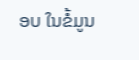ອບ ໃນຂໍ້ມູນ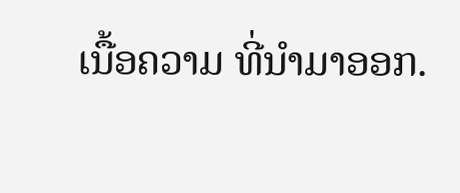ເນື້ອຄວາມ ທີ່ນໍາມາອອກ.